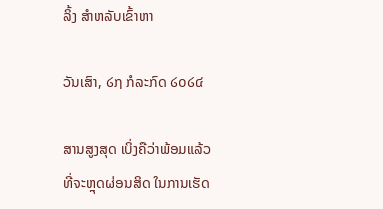ລິ້ງ ສຳຫລັບເຂົ້າຫາ

ວັນເສົາ, ໒໗ ກໍລະກົດ ໒໐໒໔

ສານສູງສຸດ ເບິ່ງຄືວ່າພ້ອມແລ້ວ ທີ່ຈະຫຼຸດຜ່ອນສິດ ໃນການເຮັດ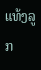ແທ້ງລູກ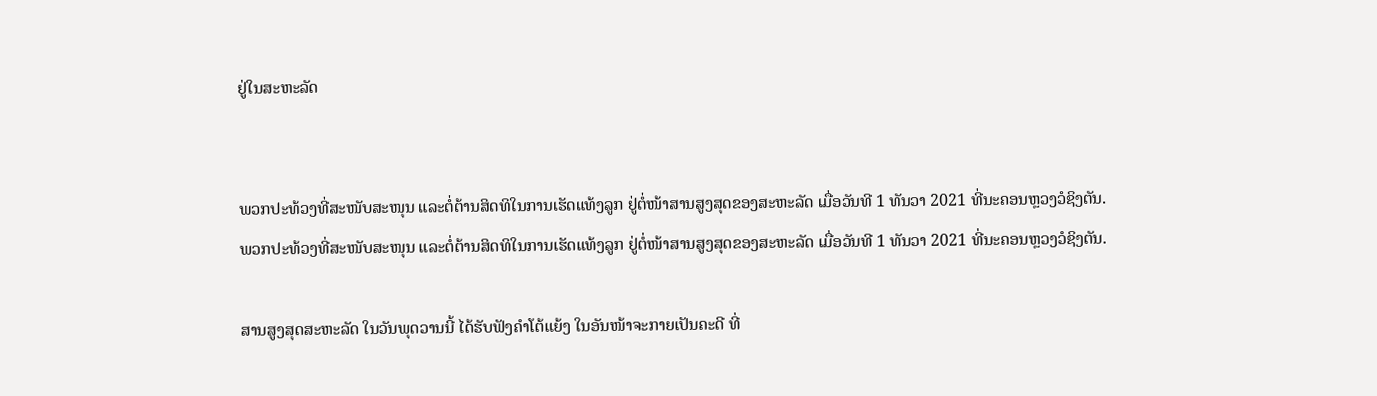ຢູ່ໃນສະຫະລັດ


ພວກປະທ້ວງທີ່ສະໜັບສະໜຸນ ແລະຕໍ່ຕ້ານສິດທິໃນການເຮັດແທ້ງລູກ ຢູ່ຕໍ່ໜ້າສານສູງສຸດຂອງສະຫະລັດ ເມື່ອວັນທີ 1 ທັນວາ 2021 ທີ່ນະຄອນຫຼວງວໍຊິງຕັນ.
ພວກປະທ້ວງທີ່ສະໜັບສະໜຸນ ແລະຕໍ່ຕ້ານສິດທິໃນການເຮັດແທ້ງລູກ ຢູ່ຕໍ່ໜ້າສານສູງສຸດຂອງສະຫະລັດ ເມື່ອວັນທີ 1 ທັນວາ 2021 ທີ່ນະຄອນຫຼວງວໍຊິງຕັນ.

ສານສູງສຸດສະຫະລັດ ໃນວັນພຸດວານນີ້ ໄດ້ຮັບຟັງຄຳໂຕ້ແຍ້ງ ໃນອັນໜ້າຈະກາຍເປັນຄະດີ ທີ່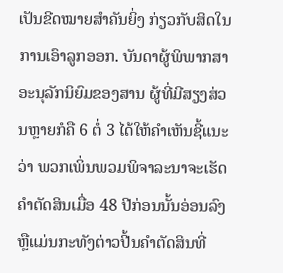ເປັນຂີດໝາຍສຳຄັນຍິ່ງ ກ່ຽວກັບສິດໃນການເອົາລູກອອກ. ບັນດາຜູ້ພິພາກສາອະນຸລັກນິຍົມຂອງສານ ຜູ້ທີ່ມີສຽງສ່ວນຫຼາຍກໍຄື 6 ຕໍ່ 3 ໄດ້ໃຫ້ຄຳເຫັນຊີ້ແນະວ່າ ພວກເພິ່ນພວມພິຈາລະນາຈະເຮັດຄຳຕັດສິນເມື່ອ 48 ປີກ່ອນນັ້ນອ່ອນລົງຫຼືແມ່ນກະທັງຕ່າວປີ້ນຄຳຕັດສິນທີ່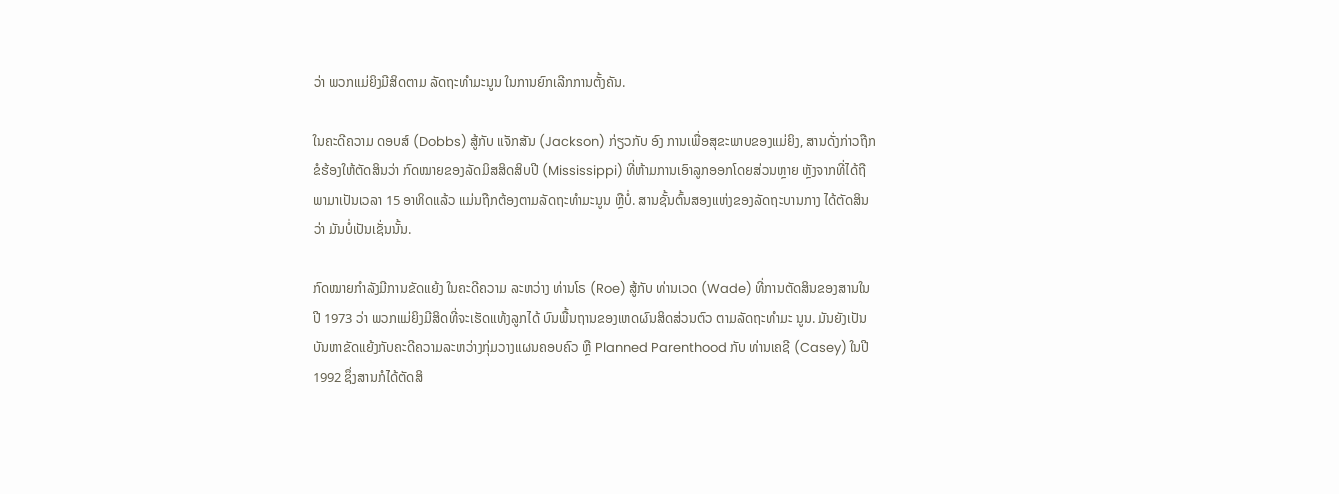ວ່າ ພວກແມ່ຍິງມີສິດຕາມ ລັດຖະທຳມະນູນ ໃນການຍົກເລີກການຕັ້ງຄັນ.

ໃນຄະດີຄວາມ ດອບສ໌ (Dobbs) ສູ້ກັບ ແຈັກສັນ (Jackson) ກ່ຽວກັບ ອົງ ການເພື່ອສຸຂະພາບຂອງແມ່ຍິງ, ສານດັ່ງກ່າວຖືກຂໍຮ້ອງໃຫ້ຕັດສິນວ່າ ກົດໝາຍຂອງລັດມິສສິດສິບປີ (Mississippi) ທີ່ຫ້າມການເອົາລູກອອກໂດຍສ່ວນຫຼາຍ ຫຼັງຈາກທີ່ໄດ້ຖືພາມາເປັນເວລາ 15 ອາທິດແລ້ວ ແມ່ນຖືກຕ້ອງຕາມລັດຖະທຳມະນູນ ຫຼືບໍ່. ສານຊັ້ນຕົ້ນສອງແຫ່ງຂອງລັດຖະບານກາງ ໄດ້ຕັດສິນວ່າ ມັນບໍ່ເປັນເຊັ່ນນັ້ນ.

ກົດໝາຍກຳລັງມີການຂັດແຍ້ງ ໃນຄະດີຄວາມ ລະຫວ່າງ ທ່ານໂຣ (Roe) ສູ້ກັບ ທ່ານເວດ (Wade) ທີ່ການຕັດສິນຂອງສານໃນປີ 1973 ວ່າ ພວກແມ່ຍິງມີສິດທີ່ຈະເຮັດແທ້ງລູກໄດ້ ບົນພື້ນຖານຂອງເຫດຜົນສິດສ່ວນຕົວ ຕາມລັດຖະທຳມະ ນູນ. ມັນຍັງເປັນບັນຫາຂັດແຍ້ງກັບຄະດີຄວາມລະຫວ່າງກຸ່ມວາງແຜນຄອບຄົວ ຫຼື Planned Parenthood ກັບ ທ່ານເຄຊີ (Casey) ໃນປີ 1992 ຊຶ່ງສານກໍໄດ້ຕັດສິ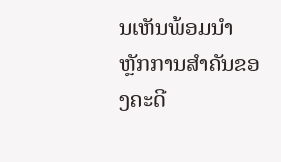ນເຫັນພ້ອມນຳຫຼັກການສຳຄັນຂອງຄະດີ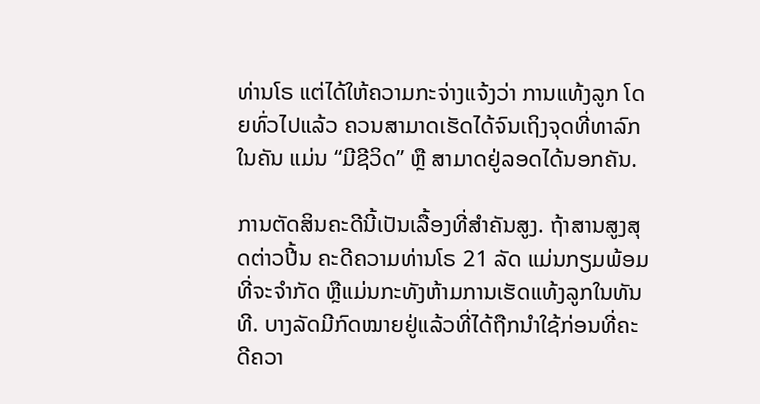ທ່ານໂຣ ແຕ່ໄດ້ໃຫ້ຄວາມກະຈ່າງແຈ້ງວ່າ ການແທ້ງລູກ ໂດຍທົ່ວໄປແລ້ວ ຄວນສາມາດເຮັດໄດ້ຈົນເຖິງຈຸດທີ່ທາລົກໃນຄັນ ແມ່ນ “ມີຊີວິດ” ຫຼື ສາມາດຢູ່ລອດໄດ້ນອກຄັນ.

ການຕັດສິນຄະດີນີ້ເປັນເລື້ອງທີ່ສຳຄັນສູງ. ຖ້າສານສູງສຸດຕ່າວປີ້ນ ຄະດີຄວາມທ່ານໂຣ 21 ລັດ ແມ່ນກຽມພ້ອມທີ່ຈະຈຳກັດ ຫຼືແມ່ນກະທັງຫ້າມການເຮັດແທ້ງລູກໃນທັນທີ. ບາງລັດມີກົດໝາຍຢູ່ແລ້ວທີ່ໄດ້ຖືກນຳໃຊ້ກ່ອນທີ່ຄະດີຄວາ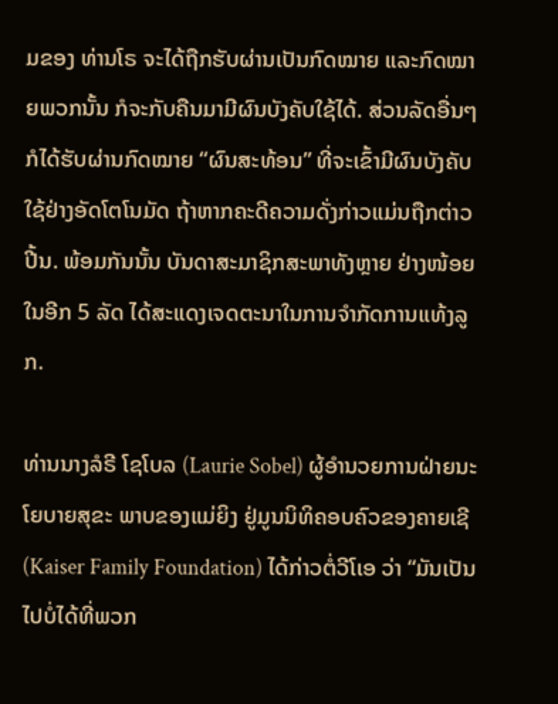ມຂອງ ທ່ານໂຣ ຈະໄດ້ຖືກຮັບຜ່ານເປັນກົດໝາຍ ແລະກົດໝາຍພວກນັ້ນ ກໍຈະກັບຄືນມາມີຜົນບັງຄັບໃຊ້ໄດ້. ສ່ວນລັດອື່ນໆ ກໍໄດ້ຮັບຜ່ານກົດໝາຍ “ຜົນສະທ້ອນ” ທີ່ຈະເຂົ້າມີຜົນບັງຄັບໃຊ້ຢ່າງອັດໂຕໂນມັດ ຖ້າຫາກຄະດີຄວາມດັ່ງກ່າວແມ່ນຖືກຕ່າວປີ້ນ. ພ້ອມກັນນັ້ນ ບັນດາສະມາຊິກສະພາທັງຫຼາຍ ຢ່າງໜ້ອຍໃນອີກ 5 ລັດ ໄດ້ສະແດງເຈດຕະນາໃນການຈຳກັດການແທ້ງລູກ.

ທ່ານນາງລໍຣີ ໂຊໂບລ (Laurie Sobel) ຜູ້ອຳນວຍການຝ່າຍນະໂຍບາຍສຸຂະ ພາບຂອງແມ່ຍິງ ຢູ່ມູນນິທິຄອບຄົວຂອງຄາຍເຊີ (Kaiser Family Foundation) ໄດ້ກ່າວຕໍ່ວີໂເອ ວ່າ “ມັນເປັນໄປບໍ່ໄດ້ທີ່ພວກ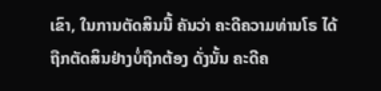ເຂົາ, ໃນການຕັດສິນນີ້ ຄັນວ່າ ຄະດີຄວາມທ່ານໂຣ ໄດ້ຖືກຕັດສິນຢ່າງບໍ່ຖືກຕ້ອງ ດັ່ງນັ້ນ ຄະດີຄ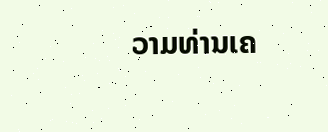ວາມທ່ານເຄ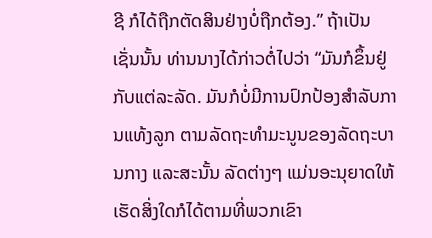ຊີ ກໍໄດ້ຖືກຕັດສິນຢ່າງບໍ່ຖືກຕ້ອງ.” ຖ້າເປັນເຊັ່ນນັ້ນ ທ່ານນາງໄດ້ກ່າວຕໍ່ໄປວ່າ “ມັນກໍຂຶ້ນຢູ່ກັບແຕ່ລະລັດ. ມັນກໍບໍ່ມີການປົກປ້ອງສຳລັບການແທ້ງລູກ ຕາມລັດຖະທຳມະນູນຂອງລັດຖະບານກາງ ແລະສະນັ້ນ ລັດຕ່າງໆ ແມ່ນອະນຸຍາດໃຫ້ເຮັດສິ່ງໃດກໍໄດ້ຕາມທີ່ພວກເຂົາ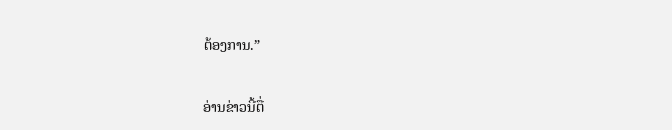ຕ້ອງການ.”

ອ່ານຂ່າວນີ້ຕື່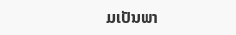ມເປັນພາ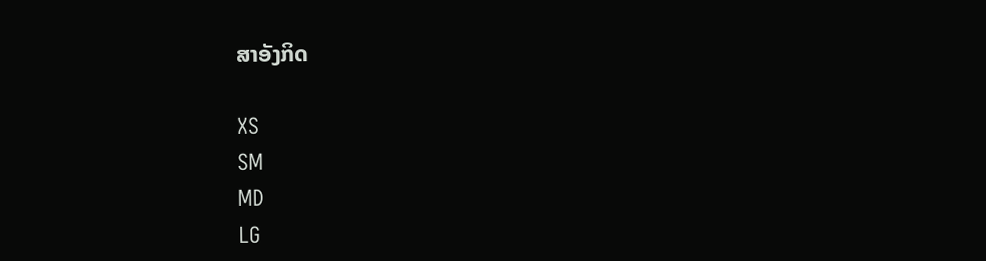ສາອັງກິດ

XS
SM
MD
LG